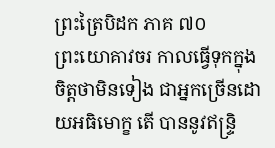ព្រះត្រៃបិដក ភាគ ៧០
ព្រះយោគាវចរ កាលធ្វើទុកក្នុងចិត្តថាមិនទៀង ជាអ្នកច្រើនដោយអធិមោក្ខ តើ បាននូវឥន្ទ្រិ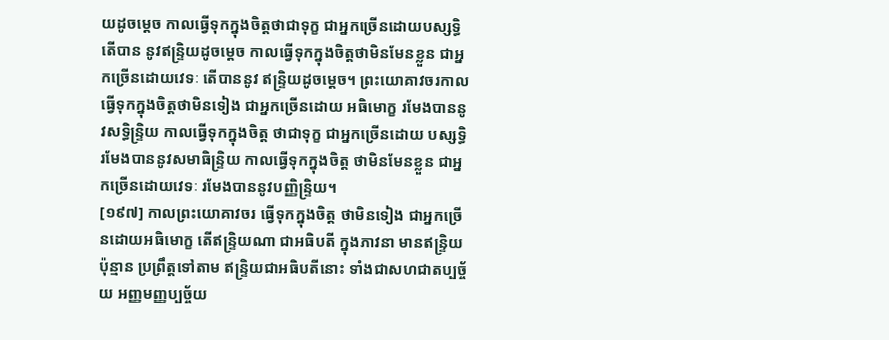យដូចម្ដេច កាលធ្វើទុកក្នុងចិត្តថាជាទុក្ខ ជាអ្នកច្រើនដោយបស្សទ្ធិ តើបាន នូវឥន្ទ្រិយដូចម្ដេច កាលធ្វើទុកក្នុងចិត្តថាមិនមែនខ្លួន ជាអ្នកច្រើនដោយវេទៈ តើបាននូវ ឥន្ទ្រិយដូចម្ដេច។ ព្រះយោគាវចរកាលធ្វើទុកក្នុងចិត្តថាមិនទៀង ជាអ្នកច្រើនដោយ អធិមោក្ខ រមែងបាននូវសទ្ធិន្ទ្រិយ កាលធ្វើទុកក្នុងចិត្ត ថាជាទុក្ខ ជាអ្នកច្រើនដោយ បស្សទ្ធិ រមែងបាននូវសមាធិន្ទ្រិយ កាលធ្វើទុកក្នុងចិត្ត ថាមិនមែនខ្លួន ជាអ្នកច្រើនដោយវេទៈ រមែងបាននូវបញ្ញិន្ទ្រិយ។
[១៩៧] កាលព្រះយោគាវចរ ធ្វើទុកក្នុងចិត្ត ថាមិនទៀង ជាអ្នកច្រើនដោយអធិមោក្ខ តើឥន្ទ្រិយណា ជាអធិបតី ក្នុងភាវនា មានឥន្ទ្រិយប៉ុន្មាន ប្រព្រឹត្តទៅតាម ឥន្ទ្រិយជាអធិបតីនោះ ទាំងជាសហជាតប្បច្ច័យ អញ្ញមញ្ញប្បច្ច័យ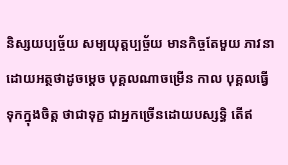និស្សយប្បច្ច័យ សម្បយុត្តប្បច្ច័យ មានកិច្ចតែមួយ ភាវនាដោយអត្ថថាដូចម្ដេច បុគ្គលណាចម្រើន កាល បុគ្គលធ្វើទុកក្នុងចិត្ត ថាជាទុក្ខ ជាអ្នកច្រើនដោយបស្សទ្ធិ តើឥ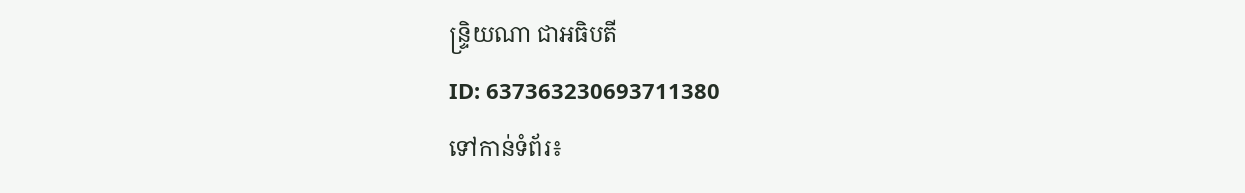ន្ទ្រិយណា ជាអធិបតី
ID: 637363230693711380
ទៅកាន់ទំព័រ៖